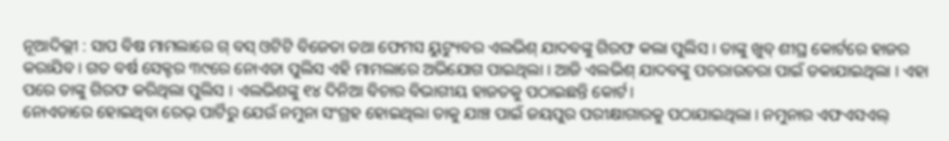ନୂଆଦିଲ୍ଲୀ : ସାପ ବିଷ ମାମଲାରେ ଗ୍ ବସ୍ ଓଟିଟି ବିଜେତା ତଥା ଫେମସ ୟୁଟ୍ୟୁବର ଏଲଭିଶ୍ ଯାଦବଙ୍କୁ ଗିରଫ କଲା ପୁଲିସ । ତାଙ୍କୁ ଖୁବ୍ ଶୀଘ୍ର କୋର୍ଟରେ ହାଜର କରାଯିବ । ଗତ ବର୍ଷ ସେକ୍ଟର ୩୯ରେ ନୋଏଡା ପୁଲିସ ଏହି ମାମଲାରେ ଅଭିଯୋଗ ପାଇଥିଲା । ଆଜି ଏଲଭିଶ୍ ଯାଦବଙ୍କୁ ପଚରାଉଚରା ପାଇଁ ଡକାଯାଇଥିଲା । ଏହା ପରେ ତାଙ୍କୁ ଗିରଫ କରିଥିଲା ପୁଲିସ । ଏଲଭିଶଙ୍କୁ ୧୪ ଦିନିଆ ବିଚାର ବିଭାଗୀୟ ହାଜତକୁ ପଠାଇଛନ୍ତି କୋର୍ଟ।
ନୋଏଡାରେ ହୋଇଥିବା ରେଭ୍ ପାର୍ଟିରୁ ଯେଉଁ ନମୁନା ସଂଗ୍ରହ ହୋଇଥିଲା ତାକୁ ଯାଞ୍ଚ ପାଇଁ ଜୟପୁର ପରୀକ୍ଷାଗାରକୁ ପଠାଯାଇଥିଲା । ନମୁନାର ଏଫଏସଏଲ୍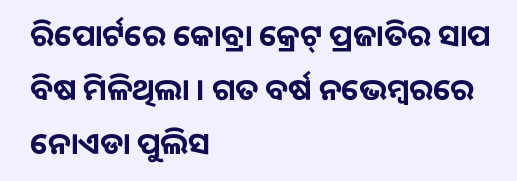ରିପୋର୍ଟରେ କୋବ୍ରା କ୍ରେଟ୍ ପ୍ରଜାତିର ସାପ ବିଷ ମିଳିଥିଲା । ଗତ ବର୍ଷ ନଭେମ୍ବରରେ ନୋଏଡା ପୁଲିସ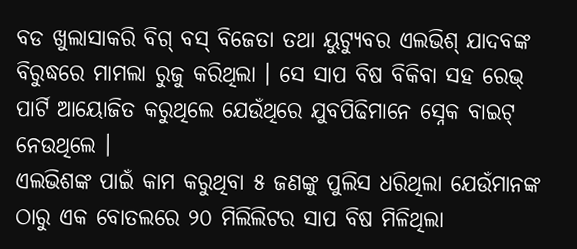ବଡ ଖୁଲାସାକରି ବିଗ୍ ବସ୍ ବିଜେତା ତଥା ୟୁଟ୍ୟୁବର ଏଲଭିଶ୍ ଯାଦବଙ୍କ ବିରୁଦ୍ଧରେ ମାମଲା ରୁଜୁ କରିଥିଲା । ସେ ସାପ ବିଷ ବିକିବା ସହ ରେଭ୍ ପାର୍ଟି ଆୟୋଜିତ କରୁଥିଲେ ଯେଉଁଥିରେ ଯୁବପିଢିମାନେ ସ୍ନେକ ବାଇଟ୍ ନେଉଥିଲେ ।
ଏଲଭିଶଙ୍କ ପାଇଁ କାମ କରୁଥିବା ୫ ଜଣଙ୍କୁ ପୁଲିସ ଧରିଥିଲା ଯେଉଁମାନଙ୍କ ଠାରୁ ଏକ ବୋତଲରେ ୨୦ ମିଲିଲିଟର ସାପ ବିଷ ମିଳିଥିଲା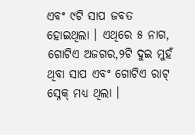ଏବଂ ୯ଟି ସାପ ଜବତ ହୋଇଥିଲା । ଏଥିରେ ୫ ନାଗ, ଗୋଟିଏ ଅଜଗର,୨ଟି ଦୁଇ ମୁହଁ ଥିବା ସାପ ଏବଂ ଗୋଟିଏ ରାଟ୍ ସ୍ନେକ୍ ମଧ୍ୟ ଥିଲା ।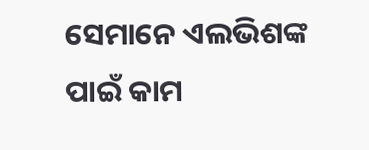ସେମାନେ ଏଲଭିଶଙ୍କ ପାଇଁ କାମ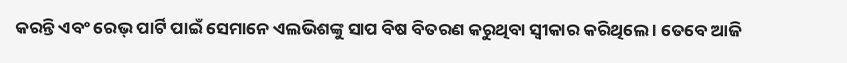କରନ୍ତି ଏବଂ ରେଭ୍ ପାର୍ଟି ପାଇଁ ସେମାନେ ଏଲଭିଶଙ୍କୁ ସାପ ବିଷ ବିତରଣ କରୁଥିବା ସ୍ବୀକାର କରିଥିଲେ । ତେବେ ଆଜି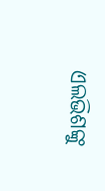ଏଲଭିଶଙ୍କୁ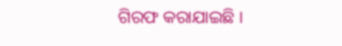ଗିରଫ କରାଯାଇଛି ।